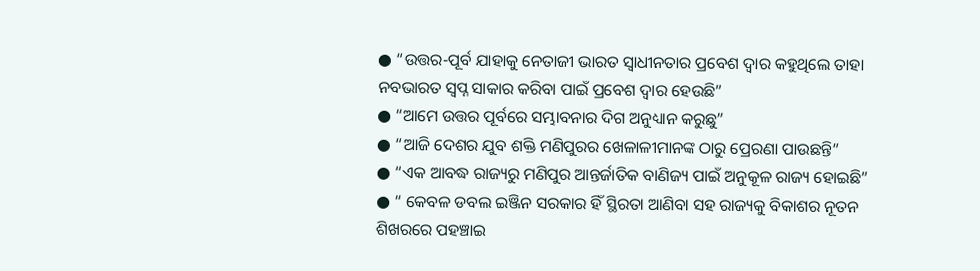● “ଉତ୍ତର-ପୂର୍ବ ଯାହାକୁ ନେତାଜୀ ଭାରତ ସ୍ୱାଧୀନତାର ପ୍ରବେଶ ଦ୍ୱାର କହୁଥିଲେ ତାହା ନବଭାରତ ସ୍ୱପ୍ନ ସାକାର କରିବା ପାଇଁ ପ୍ରବେଶ ଦ୍ୱାର ହେଉଛି”
● “ଆମେ ଉତ୍ତର ପୂର୍ବରେ ସମ୍ଭାବନାର ଦିଗ ଅନୁଧ୍ୟାନ କରୁଛୁ”
● “ଆଜି ଦେଶର ଯୁବ ଶକ୍ତି ମଣିପୁରର ଖେଳାଳୀମାନଙ୍କ ଠାରୁ ପ୍ରେରଣା ପାଉଛନ୍ତି”
● “ଏକ ଆବଦ୍ଧ ରାଜ୍ୟରୁ ମଣିପୁର ଆନ୍ତର୍ଜାତିକ ବାଣିଜ୍ୟ ପାଇଁ ଅନୁକୂଳ ରାଜ୍ୟ ହୋଇଛି”
● “ କେବଳ ଡବଲ ଇଞ୍ଜିନ ସରକାର ହିଁ ସ୍ଥିରତା ଆଣିବା ସହ ରାଜ୍ୟକୁ ବିକାଶର ନୂତନ ଶିଖରରେ ପହଞ୍ଚାଇ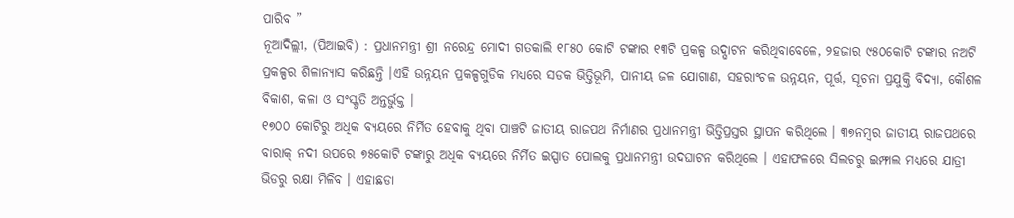ପାରିବ ”
ନୂଆଦିଲ୍ଲୀ, (ପିଆଇବି) : ପ୍ରଧାନମନ୍ତ୍ରୀ ଶ୍ରୀ ନରେନ୍ଦ୍ର ମୋଦୀ ଗତକାଲି ୧୮୫୦ କୋଟି ଟଙ୍କାର ୧୩ଟି ପ୍ରକଳ୍ପ ଉଦ୍ଘାଟନ କରିଥିବାବେଳେ, ୨ହଜାର ୯୫୦କୋଟି ଟଙ୍କାର ନଅଟି ପ୍ରକଳ୍ପର ଶିଳାନ୍ୟାସ କରିଛନ୍ତି ।ଏହି ଉନ୍ନୟନ ପ୍ରକଳ୍ପଗୁଡିକ ମଧ୍ୟରେ ସଡକ ଭିତ୍ତିଭୂମି, ପାନୀୟ ଜଳ ଯୋଗାଣ, ସହରାଂଚଳ ଉନ୍ନୟନ, ପୂର୍ତ୍ତ, ସୂଚନା ପ୍ରଯୁକ୍ତି ବିଦ୍ୟା, କୌଶଳ ବିକାଶ, କଳା ଓ ସଂସ୍କୃତି ଅନ୍ତର୍ଭୁକ୍ତ ।
୧୭୦୦ କୋଟିରୁ ଅଧିକ ବ୍ୟୟରେ ନିର୍ମିତ ହେବାକୁ ଥିବା ପାଞ୍ଚଟି ଜାତୀୟ ରାଜପଥ ନିର୍ମାଣର ପ୍ରଧାନମନ୍ତ୍ରୀ ଭିତ୍ତିପ୍ରସ୍ତର ସ୍ଥାପନ କରିଥିଲେ । ୩୭ନମ୍ବର ଜାତୀୟ ରାଜପଥରେ ବାରାକ୍ ନଦୀ ଉପରେ ୭୫କୋଟି ଟଙ୍କାରୁ ଅଧିକ ବ୍ୟୟରେ ନିର୍ମିତ ଇସ୍ପାତ ପୋଲକୁ ପ୍ରଧାନମନ୍ତ୍ରୀ ଉଦଘାଟନ କରିଥିଲେ । ଏହାଫଳରେ ସିଲଚରୁ ଇମ୍ଫାଲ ମଧ୍ୟରେ ଯାତ୍ରୀ ଭିଡରୁ ରକ୍ଷା ମିଳିବ । ଏହାଛଡା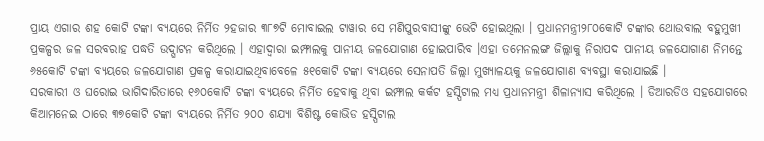ପ୍ରାୟ ଏଗାର ଶହ କୋଟି ଟଙ୍କା ବ୍ୟୟରେ ନିର୍ମିତ ୨ହଜାର ୩୮୭ଟି ମୋବାଇଲ ଟାୱାର ସେ ମଣିପୁରବାସୀଙ୍କୁ ଭେଟି ହୋଇଥିଲା । ପ୍ରଧାନମନ୍ତ୍ରୀ୨୮୦କୋଟି ଟଙ୍କାର ଥୋଉବାଲ ବହୁମୁଖୀ ପ୍ରକଳ୍ପର ଜଳ ସରବରାହ ପଦ୍ଧତି ଉଦ୍ଘାଟନ କରିଥିଲେ । ଏହାଦ୍ୱାରା ଇମ୍ଫାଲକୁ ପାନୀୟ ଜଳଯୋଗାଣ ହୋଇପାରିବ ।ଏହା ତମେନଲଙ୍ଗ ଜିଲ୍ଲାକୁ ନିରାପଦ ପାନୀୟ ଜଳଯୋଗାଣ ନିମନ୍ତେ ୬୫କୋଟି ଟଙ୍କା ବ୍ୟୟରେ ଜଳଯୋଗାଣ ପ୍ରକଳ୍ପ କରାଯାଇଥିବାବେଳେ ୫୧କୋଟି ଟଙ୍କା ବ୍ୟୟରେ ସେନାପତି ଜିଲ୍ଲା ମୁଖ୍ୟାଳୟକୁ ଜଳଯୋଗାଣ ବ୍ୟବସ୍ଥା କରାଯାଇଛି ।
ସରକାରୀ ଓ ଘରୋଇ ଭାଗିଦାରିତାରେ ୧୬୦କୋଟି ଟଙ୍କା ବ୍ୟୟରେ ନିର୍ମିତ ହେବାକୁ ଥିବା ଇମ୍ଫାଲ କର୍କଟ ହସ୍ପିଟାଲ ମଧ୍ୟ ପ୍ରଧାନମନ୍ତ୍ରୀ ଶିଳାନ୍ୟାସ କରିଥିଲେ । ଡିଆରଡିଓ ସହଯୋଗରେ କିଆମନେଇ ଠାରେ ୩୭କୋଟି ଟଙ୍କା ବ୍ୟୟରେ ନିର୍ମିତ ୨୦୦ ଶଯ୍ୟା ବିଶିଷ୍ଟ କୋଭିଡ ହସ୍ପିଟାଲ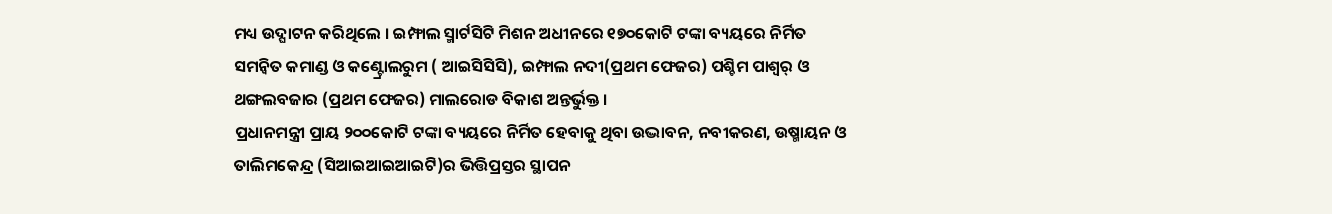ମଧ୍ୟ ଉଦ୍ଘାଟନ କରିଥିଲେ । ଇମ୍ଫାଲ ସ୍ମାର୍ଟସିଟି ମିଶନ ଅଧୀନରେ ୧୭୦କୋଟି ଟଙ୍କା ବ୍ୟୟରେ ନିର୍ମିତ ସମନ୍ୱିତ କମାଣ୍ଡ ଓ କଣ୍ଟ୍ରୋଲରୁମ ( ଆଇସିସିସି), ଇମ୍ଫାଲ ନଦୀ(ପ୍ରଥମ ଫେଜର) ପଶ୍ଚିମ ପାଶ୍ୱର୍ ଓ ଥଙ୍ଗଲବଜାର (ପ୍ରଥମ ଫେଜର) ମାଲରୋଡ ବିକାଶ ଅନ୍ତର୍ଭୁକ୍ତ ।
ପ୍ରଧାନମନ୍ତ୍ରୀ ପ୍ରାୟ ୨୦୦କୋଟି ଟଙ୍କା ବ୍ୟୟରେ ନିର୍ମିତ ହେବାକୁ ଥିବା ଉଦ୍ଭାବନ, ନବୀକରଣ, ଉଷ୍ମାୟନ ଓ ତାଲିମକେନ୍ଦ୍ର (ସିଆଇଆଇଆଇଟି)ର ଭିତ୍ତିପ୍ରସ୍ତର ସ୍ଥାପନ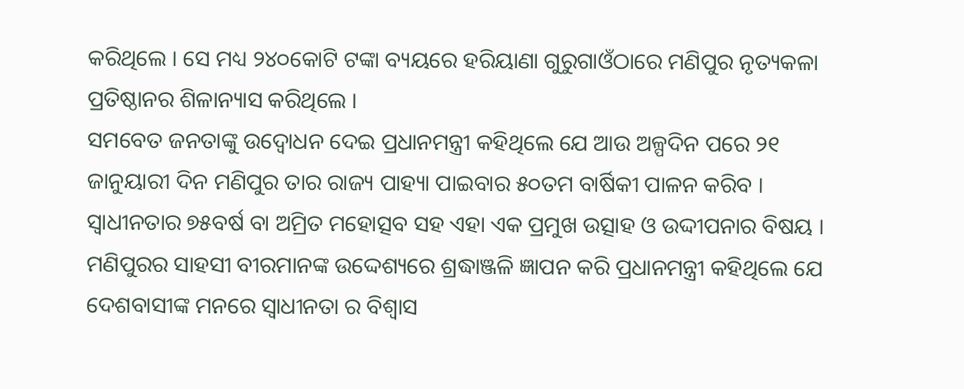କରିଥିଲେ । ସେ ମଧ୍ୟ ୨୪୦କୋଟି ଟଙ୍କା ବ୍ୟୟରେ ହରିୟାଣା ଗୁରୁଗାଓଁଠାରେ ମଣିପୁର ନୃତ୍ୟକଳା ପ୍ରତିଷ୍ଠାନର ଶିଳାନ୍ୟାସ କରିଥିଲେ ।
ସମବେତ ଜନତାଙ୍କୁ ଉଦ୍ବୋଧନ ଦେଇ ପ୍ରଧାନମନ୍ତ୍ରୀ କହିଥିଲେ ଯେ ଆଉ ଅଳ୍ପଦିନ ପରେ ୨୧ ଜାନୁୟାରୀ ଦିନ ମଣିପୁର ତାର ରାଜ୍ୟ ପାହ୍ୟା ପାଇବାର ୫୦ତମ ବାର୍ଷିକୀ ପାଳନ କରିବ । ସ୍ୱାଧୀନତାର ୭୫ବର୍ଷ ବା ଅମ୍ରିତ ମହୋତ୍ସବ ସହ ଏହା ଏକ ପ୍ରମୁଖ ଉତ୍ସାହ ଓ ଉଦ୍ଦୀପନାର ବିଷୟ ।
ମଣିପୁରର ସାହସୀ ବୀରମାନଙ୍କ ଉଦ୍ଦେଶ୍ୟରେ ଶ୍ରଦ୍ଧାଞ୍ଜଳି ଜ୍ଞାପନ କରି ପ୍ରଧାନମନ୍ତ୍ରୀ କହିଥିଲେ ଯେ ଦେଶବାସୀଙ୍କ ମନରେ ସ୍ୱାଧୀନତା ର ବିଶ୍ୱାସ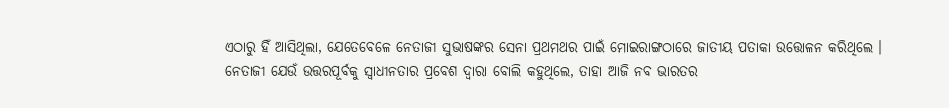ଏଠାରୁ ହିଁ ଆସିଥିଲା, ଯେତେବେଳେ ନେତାଜୀ ସୁଭାଷଙ୍କର ସେନା ପ୍ରଥମଥର ପାଇଁ ମୋଇରାଙ୍ଗଠାରେ ଜାତୀୟ ପତାକା ଉତ୍ତୋଳନ କରିଥିଲେ । ନେତାଜୀ ଯେଉଁ ଉତ୍ତରପୂର୍ବକୁ ସ୍ୱାଧୀନତାର ପ୍ରବେଶ ଦ୍ୱାରା ବୋଲି କହୁଥିଲେ, ତାହା ଆଜି ନବ ଭାରତର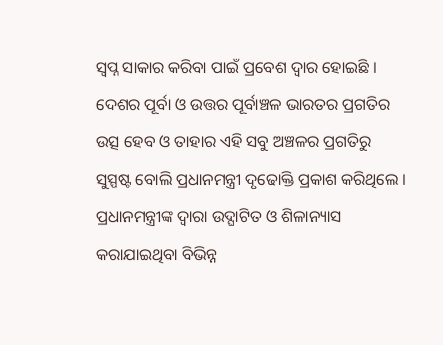ସ୍ୱପ୍ନ ସାକାର କରିବା ପାଇଁ ପ୍ରବେଶ ଦ୍ୱାର ହୋଇଛି । ଦେଶର ପୂର୍ବା ଓ ଉତ୍ତର ପୂର୍ବାଞ୍ଚଳ ଭାରତର ପ୍ରଗତିର ଉତ୍ସ ହେବ ଓ ତାହାର ଏହି ସବୁ ଅଞ୍ଚଳର ପ୍ରଗତିରୁ ସୁସ୍ପଷ୍ଟ ବୋଲି ପ୍ରଧାନମନ୍ତ୍ରୀ ଦୃଢୋକ୍ତି ପ୍ରକାଶ କରିଥିଲେ ।
ପ୍ରଧାନମନ୍ତ୍ରୀଙ୍କ ଦ୍ୱାରା ଉଦ୍ଘାଟିତ ଓ ଶିଳାନ୍ୟାସ କରାଯାଇଥିବା ବିଭିନ୍ନ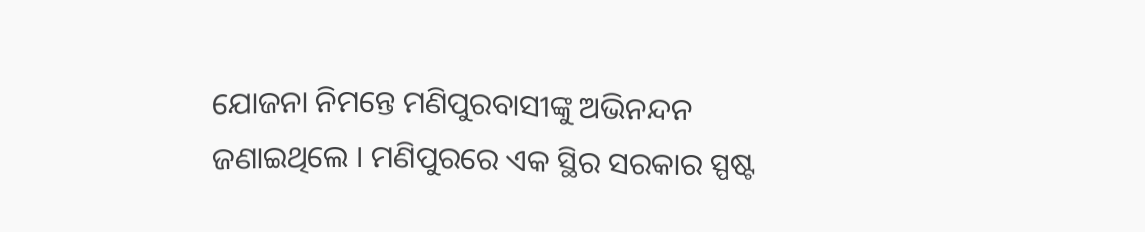ଯୋଜନା ନିମନ୍ତେ ମଣିପୁରବାସୀଙ୍କୁ ଅଭିନନ୍ଦନ ଜଣାଇଥିଲେ । ମଣିପୁରରେ ଏକ ସ୍ଥିର ସରକାର ସ୍ପଷ୍ଟ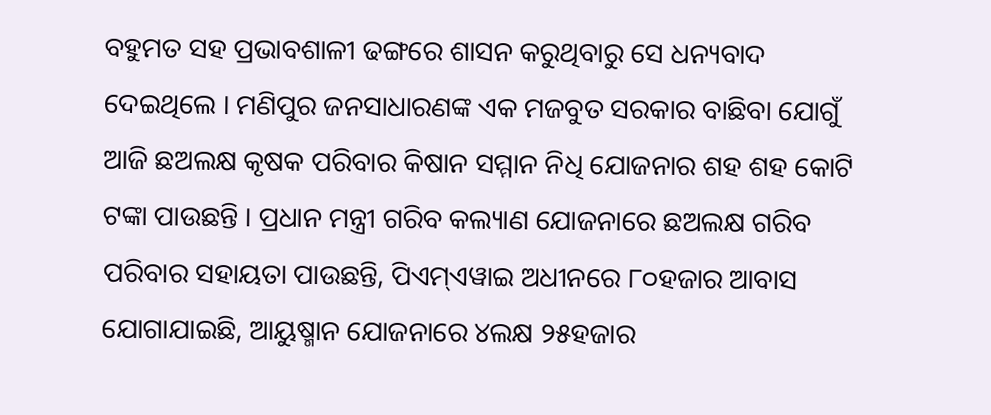ବହୁମତ ସହ ପ୍ରଭାବଶାଳୀ ଢଙ୍ଗରେ ଶାସନ କରୁଥିବାରୁ ସେ ଧନ୍ୟବାଦ ଦେଇଥିଲେ । ମଣିପୁର ଜନସାଧାରଣଙ୍କ ଏକ ମଜବୁତ ସରକାର ବାଛିବା ଯୋଗୁଁ ଆଜି ଛଅଲକ୍ଷ କୃଷକ ପରିବାର କିଷାନ ସମ୍ମାନ ନିଧି ଯୋଜନାର ଶହ ଶହ କୋଟି ଟଙ୍କା ପାଉଛନ୍ତି । ପ୍ରଧାନ ମନ୍ତ୍ରୀ ଗରିବ କଲ୍ୟାଣ ଯୋଜନାରେ ଛଅଲକ୍ଷ ଗରିବ ପରିବାର ସହାୟତା ପାଉଛନ୍ତି, ପିଏମ୍ଏୱାଇ ଅଧୀନରେ ୮୦ହଜାର ଆବାସ ଯୋଗାଯାଇଛି, ଆୟୁଷ୍ମାନ ଯୋଜନାରେ ୪ଲକ୍ଷ ୨୫ହଜାର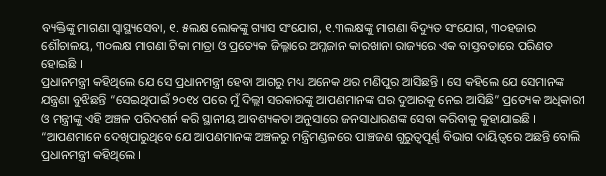ବ୍ୟକ୍ତିଙ୍କୁ ମାଗଣା ସ୍ୱାସ୍ଥ୍ୟସେବା, ୧. ୫ଲକ୍ଷ ଲୋକଙ୍କୁ ଗ୍ୟାସ ସଂଯୋଗ, ୧.୩ଲକ୍ଷଙ୍କୁ ମାଗଣା ବିଦ୍ୟୁତ ସଂଯୋଗ, ୩୦ହଜାର ଶୌଚାଳୟ, ୩୦ଲକ୍ଷ ମାଗଣା ଟିକା ମାତ୍ରା ଓ ପ୍ରତ୍ୟେକ ଜିଲ୍ଳାରେ ଅମ୍ଳଜାନ କାରଖାନା ରାଜ୍ୟରେ ଏକ ବାସ୍ତବତାରେ ପରିଣତ ହୋଇଛି ।
ପ୍ରଧାନମନ୍ତ୍ରୀ କହିଥିଲେ ଯେ ସେ ପ୍ରଧାନମନ୍ତ୍ରୀ ହେବା ଆଗରୁ ମଧ୍ୟ ଅନେକ ଥର ମଣିପୁର ଆସିଛନ୍ତି । ସେ କହିଲେ ଯେ ସେମାନଙ୍କ ଯନ୍ତ୍ରଣା ବୁଝିଛନ୍ତି “ସେଇଥିପାଇଁ ୨୦୧୪ ପରେ ମୁଁ ଦିଲ୍ଲୀ ସରକାରଙ୍କୁ ଆପଣମାନଙ୍କ ଘର ଦୁଆରକୁ ନେଇ ଆସିଛି” ପ୍ରତ୍ୟେକ ଅଧିକାରୀ ଓ ମନ୍ତ୍ରୀଙ୍କୁ ଏହି ଅଞ୍ଚଳ ପରିଦଶର୍ନ କରି ସ୍ଥାନୀୟ ଆବଶ୍ୟକତା ଅନୁସାରେ ଜନସାଧାରଣଙ୍କ ସେବା କରିବାକୁ କୁହାଯାଇଛି । “ଆପଣମାନେ ଦେଖିପାରୁଥିବେ ଯେ ଆପଣମାନଙ୍କ ଅଞ୍ଚଳରୁ ମନ୍ତ୍ରିମଣ୍ଡଳରେ ପାଞ୍ଚଜଣ ଗୁରୁତ୍ୱପୂର୍ଣ୍ଣ ବିଭାଗ ଦାୟିତ୍ୱରେ ଅଛନ୍ତି ବୋଲି ପ୍ରଧାନମନ୍ତ୍ରୀ କହିଥିଲେ ।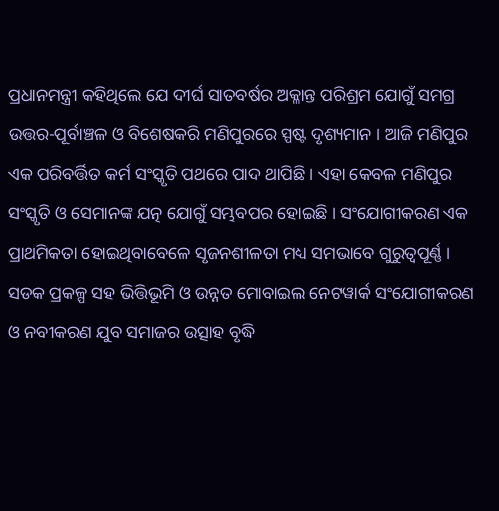ପ୍ରଧାନମନ୍ତ୍ରୀ କହିଥିଲେ ଯେ ଦୀର୍ଘ ସାତବର୍ଷର ଅକ୍ଳାନ୍ତ ପରିଶ୍ରମ ଯୋଗୁଁ ସମଗ୍ର ଉତ୍ତର-ପୂର୍ବାଞ୍ଚଳ ଓ ବିଶେଷକରି ମଣିପୁରରେ ସ୍ପଷ୍ଟ ଦୃଶ୍ୟମାନ । ଆଜି ମଣିପୁର ଏକ ପରିବର୍ତ୍ତିତ କର୍ମ ସଂସ୍କୃତି ପଥରେ ପାଦ ଥାପିଛି । ଏହା କେବଳ ମଣିପୁର ସଂସ୍କୃତି ଓ ସେମାନଙ୍କ ଯତ୍ନ ଯୋଗୁଁ ସମ୍ଭବପର ହୋଇଛି । ସଂଯୋଗୀକରଣ ଏକ ପ୍ରାଥମିକତା ହୋଇଥିବାବେଳେ ସୃଜନଶୀଳତା ମଧ୍ୟ ସମଭାବେ ଗୁରୁତ୍ୱପୂର୍ଣ୍ଣ ।
ସଡକ ପ୍ରକଳ୍ପ ସହ ଭିତ୍ତିଭୂମି ଓ ଉନ୍ନତ ମୋବାଇଲ ନେଟୱାର୍କ ସଂଯୋଗୀକରଣ ଓ ନବୀକରଣ ଯୁବ ସମାଜର ଉତ୍ସାହ ବୃଦ୍ଧି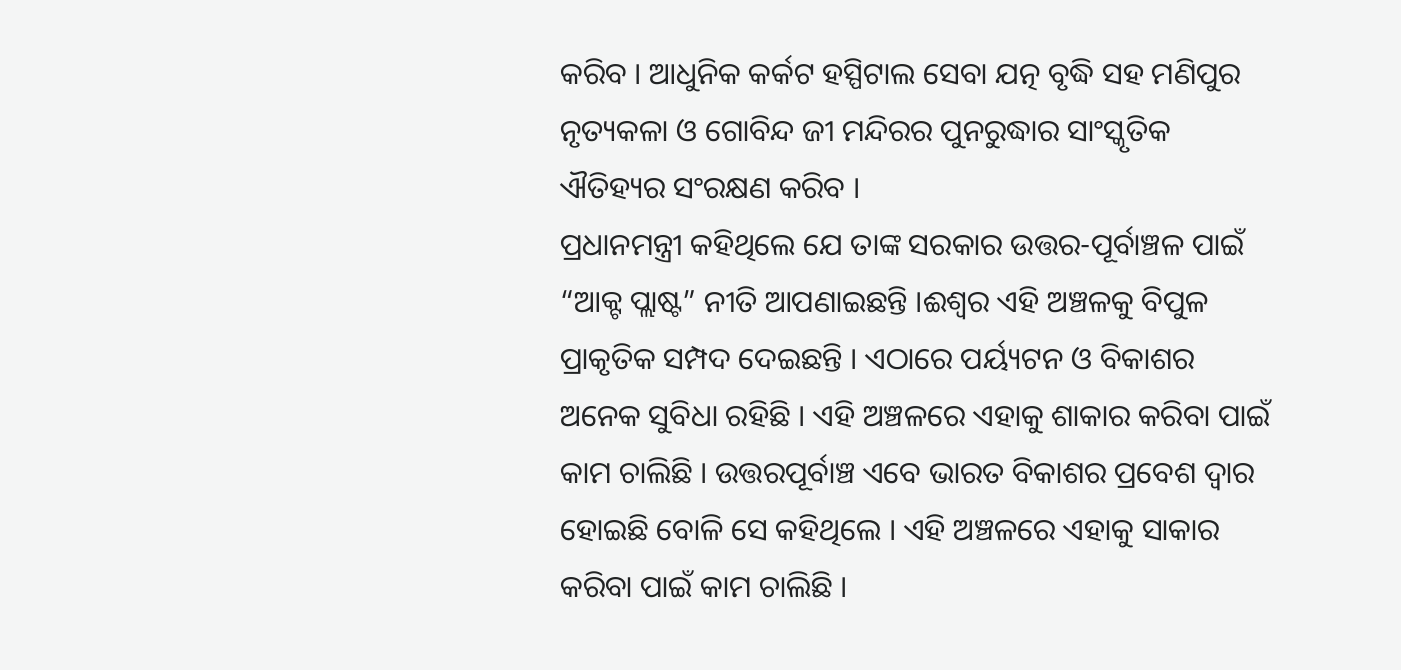କରିବ । ଆଧୁନିକ କର୍କଟ ହସ୍ପିଟାଲ ସେବା ଯତ୍ନ ବୃଦ୍ଧି ସହ ମଣିପୁର ନୃତ୍ୟକଳା ଓ ଗୋବିନ୍ଦ ଜୀ ମନ୍ଦିରର ପୁନରୁଦ୍ଧାର ସାଂସ୍କୃତିକ ଐତିହ୍ୟର ସଂରକ୍ଷଣ କରିବ ।
ପ୍ରଧାନମନ୍ତ୍ରୀ କହିଥିଲେ ଯେ ତାଙ୍କ ସରକାର ଉତ୍ତର-ପୂର୍ବାଞ୍ଚଳ ପାଇଁ “ଆକ୍ଟ ପ୍ଲାଷ୍ଟ” ନୀତି ଆପଣାଇଛନ୍ତି ।ଈଶ୍ୱର ଏହି ଅଞ୍ଚଳକୁ ବିପୁଳ ପ୍ରାକୃତିକ ସମ୍ପଦ ଦେଇଛନ୍ତି । ଏଠାରେ ପର୍ୟ୍ୟଟନ ଓ ବିକାଶର ଅନେକ ସୁବିଧା ରହିଛି । ଏହି ଅଞ୍ଚଳରେ ଏହାକୁ ଶାକାର କରିବା ପାଇଁ କାମ ଚାଲିଛି । ଉତ୍ତରପୂର୍ବାଞ୍ଚ ଏବେ ଭାରତ ବିକାଶର ପ୍ରବେଶ ଦ୍ୱାର ହୋଇଛି ବୋଳି ସେ କହିଥିଲେ । ଏହି ଅଞ୍ଚଳରେ ଏହାକୁ ସାକାର କରିବା ପାଇଁ କାମ ଚାଲିଛି ।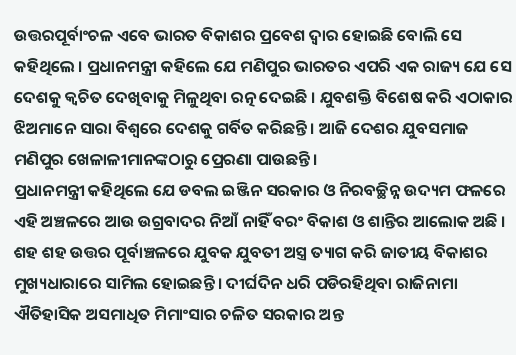ଉତ୍ତରପୂର୍ବାଂଚଳ ଏବେ ଭାରତ ବିକାଶର ପ୍ରବେଶ ଦ୍ୱାର ହୋଇଛି ବୋଲି ସେ କହିଥିଲେ । ପ୍ରଧାନମନ୍ତ୍ରୀ କହିଲେ ଯେ ମଣିପୁର ଭାରତର ଏପରି ଏକ ରାଜ୍ୟ ଯେ ସେ ଦେଶକୁ କ୍ୱଚିତ ଦେଖିବାକୁ ମିଳୁଥିବା ରତ୍ନ ଦେଇଛି । ଯୁବଶକ୍ତି ବିଶେଷ କରି ଏଠାକାର ଝିଅମାନେ ସାରା ବିଶ୍ୱରେ ଦେଶକୁ ଗର୍ବିତ କରିଛନ୍ତି । ଆଜି ଦେଶର ଯୁବସମାଜ ମଣିପୁର ଖେଳାଳୀମାନଙ୍କଠାରୁ ପ୍ରେରଣା ପାଉଛନ୍ତି ।
ପ୍ରଧାନମନ୍ତ୍ରୀ କହିଥିଲେ ଯେ ଡବଲ ଇଞ୍ଜିନ ସରକାର ଓ ନିରବଚ୍ଛିନ୍ନ ଉଦ୍ୟମ ଫଳରେ ଏହି ଅଞ୍ଚଳରେ ଆଉ ଉଗ୍ରବାଦର ନିଆଁ ନାହିଁ ବରଂ ବିକାଶ ଓ ଶାନ୍ତିର ଆଲୋକ ଅଛି । ଶହ ଶହ ଉତ୍ତର ପୂର୍ବାଞ୍ଚଳରେ ଯୁବକ ଯୁବତୀ ଅସ୍ତ୍ର ତ୍ୟାଗ କରି ଜାତୀୟ ବିକାଶର ମୁଖ୍ୟଧାରାରେ ସାମିଲ ହୋଇଛନ୍ତି । ଦୀର୍ଘଦିନ ଧରି ପଡିରହିଥିବା ରାଜିନାମା ଐତିହାସିକ ଅସମାଧିତ ମିମାଂସାର ଚଳିତ ସରକାର ଅନ୍ତ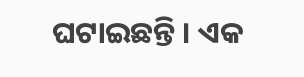ଘଟାଇଛନ୍ତି । ଏକ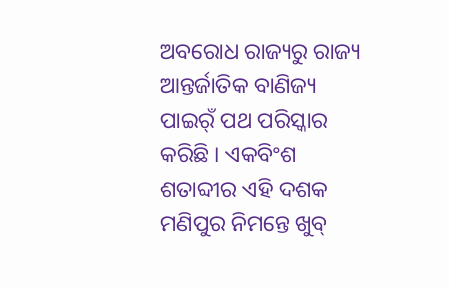ଅବରୋଧ ରାଜ୍ୟରୁ ରାଜ୍ୟ ଆନ୍ତର୍ଜାତିକ ବାଣିଜ୍ୟ ପାଇର୍ଁ ପଥ ପରିସ୍କାର କରିଛି । ଏକବିଂଶ ଶତାବ୍ଦୀର ଏହି ଦଶକ ମଣିପୁର ନିମନ୍ତେ ଖୁବ୍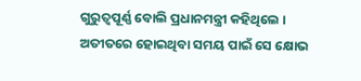ଗୁରୁତ୍ୱପୂର୍ଣ୍ଣ ବୋଲି ପ୍ରଧାନମନ୍ତ୍ରୀ କହିଥିଲେ । ଅତୀତରେ ହୋଇଥିବା ସମୟ ପାଇଁ ସେ କ୍ଷୋଭ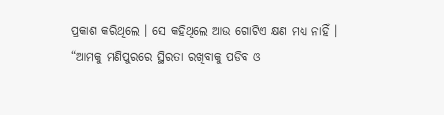ପ୍ରକାଶ କରିଥିଲେ । ସେ କହିଥିଲେ ଆଉ ଗୋଟିଏ କ୍ଷଣ ମଧ୍ୟ ନାହିଁ । “ଆମକୁ ମଣିପୁରରେ ସ୍ଥିରତା ରଖିବାକୁ ପଡିବ ଓ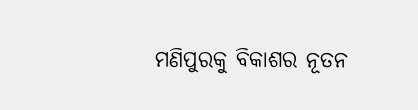ମଣିପୁରକୁ ବିକାଶର ନୂତନ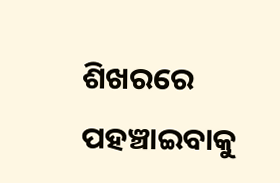ଶିଖରରେ ପହଞ୍ଚାଇବାକୁ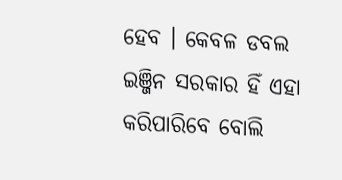ହେବ । କେବଳ ଡବଲ ଇଞ୍ଜିନ ସରକାର ହିଁ ଏହା କରିପାରିବେ ବୋଲି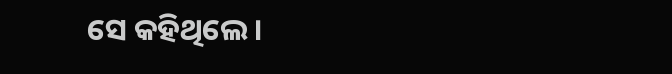ସେ କହିଥିଲେ ।